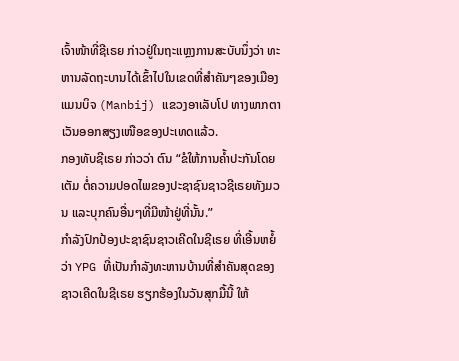ເຈົ້າໜ້າທີ່ຊີເຣຍ ກ່າວຢູ່ໃນຖະແຫຼງການສະບັບນຶ່ງວ່າ ທະຫານລັດຖະບານໄດ້ເຂົ້າໄປໃນເຂດທີ່ສຳຄັນໆຂອງເມືອງແມນບິຈ (Manbij) ແຂວງອາເລັບໂປ ທາງພາກຕາເວັນອອກສຽງເໜືອຂອງປະເທດແລ້ວ.
ກອງທັບຊີເຣຍ ກ່າວວ່າ ຕົນ “ຂໍໃຫ້ການຄ້ຳປະກັນໂດຍເຕັມ ຕໍ່ຄວາມປອດໄພຂອງປະຊາຊົນຊາວຊີເຣຍທັງມວນ ແລະບຸກຄົນອື່ນໆທີ່ມີໜ້າຢູ່ທີ່ນັ້ນ.”
ກຳລັງປົກປ້ອງປະຊາຊົນຊາວເຄີດໃນຊີເຣຍ ທີ່ເອີ້ນຫຍໍ້ວ່າ YPG ທີ່ເປັນກຳລັງທະຫານບ້ານທີ່ສຳຄັນສຸດຂອງຊາວເຄີດໃນຊີເຣຍ ຮຽກຮ້ອງໃນວັນສຸກມື້ນີ້ ໃຫ້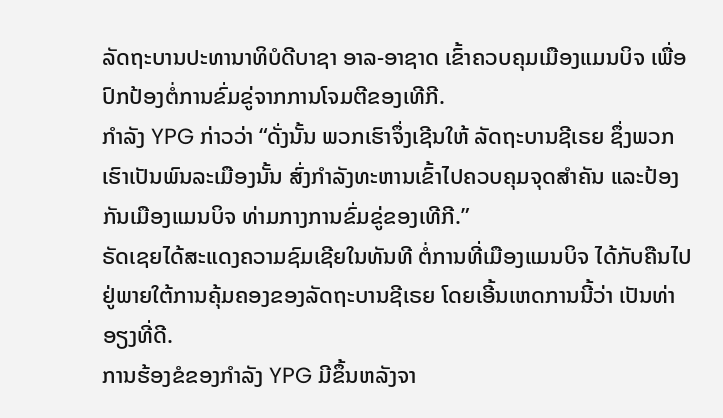ລັດຖະບານປະທານາທິບໍດີບາຊາ ອາລ-ອາຊາດ ເຂົ້າຄວບຄຸມເມືອງແມນບິຈ ເພື່ອປົກປ້ອງຕໍ່ການຂົ່ມຂູ່ຈາກການໂຈມຕີຂອງເທີກີ.
ກຳລັງ YPG ກ່າວວ່າ “ດັ່ງນັ້ນ ພວກເຮົາຈຶ່ງເຊີນໃຫ້ ລັດຖະບານຊີເຣຍ ຊຶ່ງພວກເຮົາເປັນພົນລະເມືອງນັ້ນ ສົ່ງກຳລັງທະຫານເຂົ້າໄປຄວບຄຸມຈຸດສຳຄັນ ແລະປ້ອງກັນເມືອງແມນບິຈ ທ່າມກາງການຂົ່ມຂູ່ຂອງເທີກີ.”
ຣັດເຊຍໄດ້ສະແດງຄວາມຊົມເຊີຍໃນທັນທີ ຕໍ່ການທີ່ເມືອງແມນບິຈ ໄດ້ກັບຄືນໄປຢູ່ພາຍໃຕ້ການຄຸ້ມຄອງຂອງລັດຖະບານຊີເຣຍ ໂດຍເອີ້ນເຫດການນີ້ວ່າ ເປັນທ່າອຽງທີ່ດີ.
ການຮ້ອງຂໍຂອງກຳລັງ YPG ມີຂຶ້ນຫລັງຈາ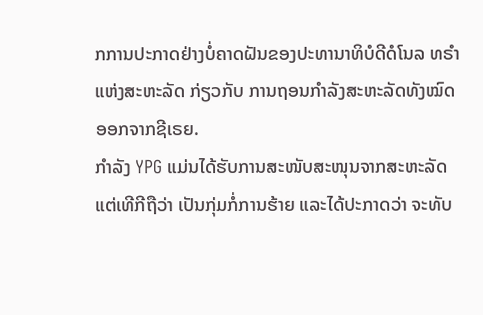ກການປະກາດຢ່າງບໍ່ຄາດຝັນຂອງປະທານາທິບໍດີດໍໂນລ ທຣຳ ແຫ່ງສະຫະລັດ ກ່ຽວກັບ ການຖອນກຳລັງສະຫະລັດທັງໝົດອອກຈາກຊີເຣຍ.
ກຳລັງ YPG ແມ່ນໄດ້ຮັບການສະໜັບສະໜຸນຈາກສະຫະລັດ ແຕ່ເທີກີຖືວ່າ ເປັນກຸ່ມກໍ່ການຮ້າຍ ແລະໄດ້ປະກາດວ່າ ຈະທັບ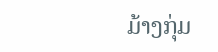ມ້າງກຸ່ມ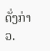ດັ່ງກ່າວ.